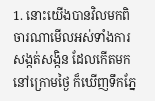1. នោះយើងបានវិលមកពិចារណាមើលអស់ទាំងការសង្កត់សង្កិន ដែលកើតមកនៅក្រោមថ្ងៃ ក៏ឃើញទឹកភ្នែ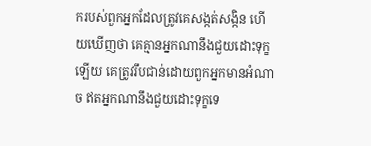ករបស់ពួកអ្នកដែលត្រូវគេសង្កត់សង្កិន ហើយឃើញថា គេគ្មានអ្នកណានឹងជួយដោះទុក្ខឡើយ គេត្រូវរឹបជាន់ដោយពួកអ្នកមានអំណាច ឥតអ្នកណានឹងជួយដោះទុក្ខទេ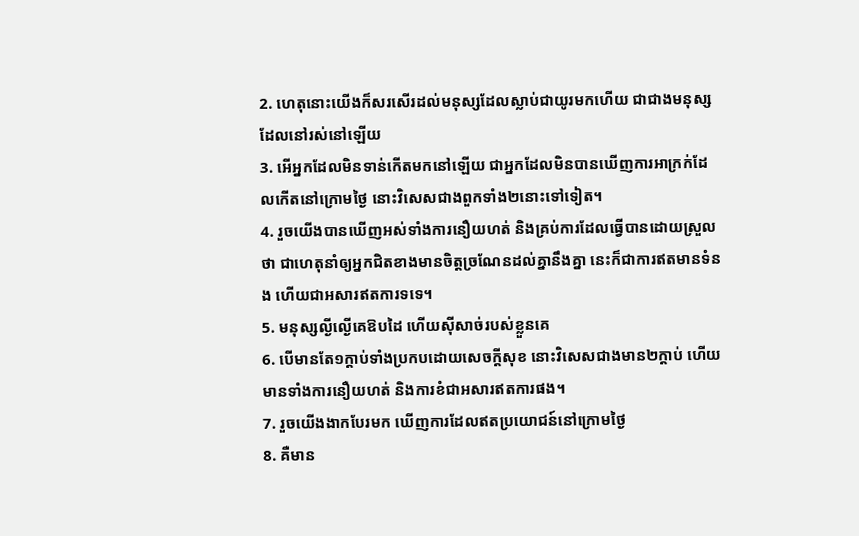2. ហេតុនោះយើងក៏សរសើរដល់មនុស្សដែលស្លាប់ជាយូរមកហើយ ជាជាងមនុស្សដែលនៅរស់នៅឡើយ
3. អើអ្នកដែលមិនទាន់កើតមកនៅឡើយ ជាអ្នកដែលមិនបានឃើញការអាក្រក់ដែលកើតនៅក្រោមថ្ងៃ នោះវិសេសជាងពួកទាំង២នោះទៅទៀត។
4. រួចយើងបានឃើញអស់ទាំងការនឿយហត់ និងគ្រប់ការដែលធ្វើបានដោយស្រួលថា ជាហេតុនាំឲ្យអ្នកជិតខាងមានចិត្តច្រណែនដល់គ្នានឹងគ្នា នេះក៏ជាការឥតមានទំនង ហើយជាអសារឥតការទទេ។
5. មនុស្សល្ងីល្ងើគេឱបដៃ ហើយស៊ីសាច់របស់ខ្លួនគេ
6. បើមានតែ១ក្តាប់ទាំងប្រកបដោយសេចក្ដីសុខ នោះវិសេសជាងមាន២ក្តាប់ ហើយមានទាំងការនឿយហត់ និងការខំជាអសារឥតការផង។
7. រួចយើងងាកបែរមក ឃើញការដែលឥតប្រយោជន៍នៅក្រោមថ្ងៃ
8. គឺមាន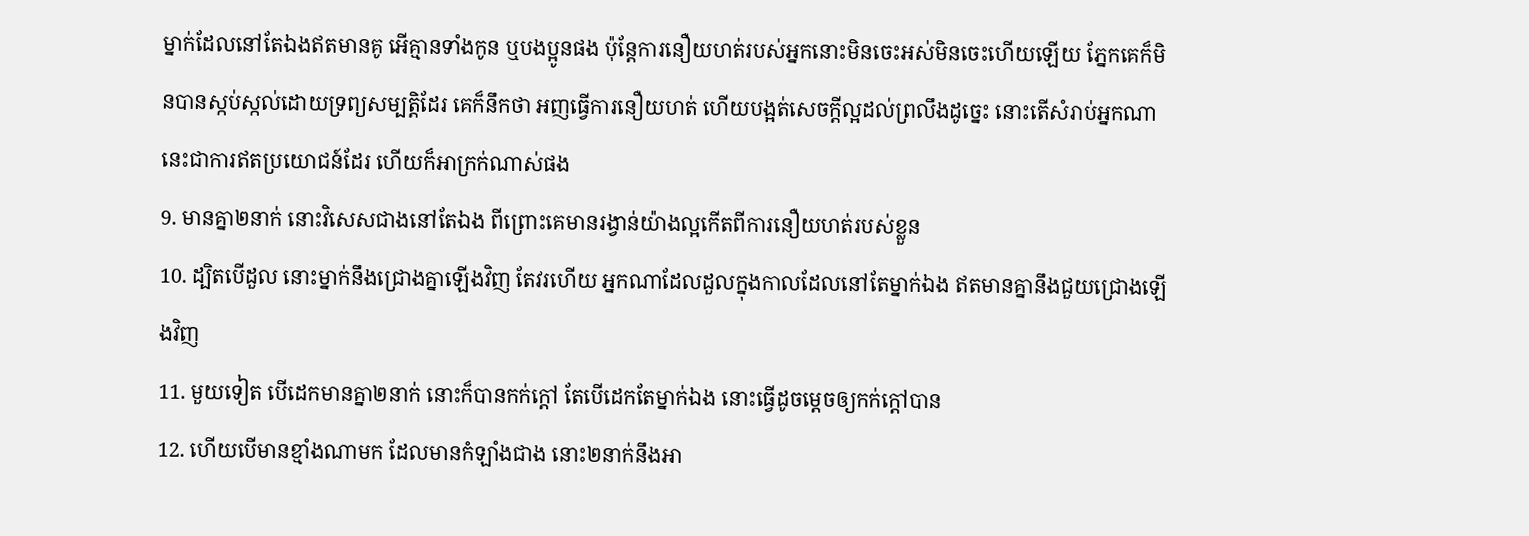ម្នាក់ដែលនៅតែឯងឥតមានគូ អើគ្មានទាំងកូន ឬបងប្អូនផង ប៉ុន្តែការនឿយហត់របស់អ្នកនោះមិនចេះអស់មិនចេះហើយឡើយ ភ្នែកគេក៏មិនបានស្កប់ស្កល់ដោយទ្រព្យសម្បត្តិដែរ គេក៏នឹកថា អញធ្វើការនឿយហត់ ហើយបង្អត់សេចក្ដីល្អដល់ព្រលឹងដូច្នេះ នោះតើសំរាប់អ្នកណា នេះជាការឥតប្រយោជន៍ដែរ ហើយក៏អាក្រក់ណាស់ផង
9. មានគ្នា២នាក់ នោះវិសេសជាងនៅតែឯង ពីព្រោះគេមានរង្វាន់យ៉ាងល្អកើតពីការនឿយហត់របស់ខ្លួន
10. ដ្បិតបើដួល នោះម្នាក់នឹងជ្រោងគ្នាឡើងវិញ តែវរហើយ អ្នកណាដែលដួលក្នុងកាលដែលនៅតែម្នាក់ឯង ឥតមានគ្នានឹងជួយជ្រោងឡើងវិញ
11. មួយទៀត បើដេកមានគ្នា២នាក់ នោះក៏បានកក់ក្តៅ តែបើដេកតែម្នាក់ឯង នោះធ្វើដូចម្តេចឲ្យកក់ក្តៅបាន
12. ហើយបើមានខ្មាំងណាមក ដែលមានកំឡាំងជាង នោះ២នាក់នឹងអា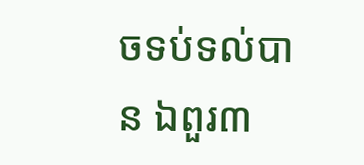ចទប់ទល់បាន ឯពួរ៣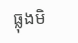ធ្លុងមិ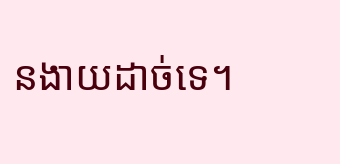នងាយដាច់ទេ។